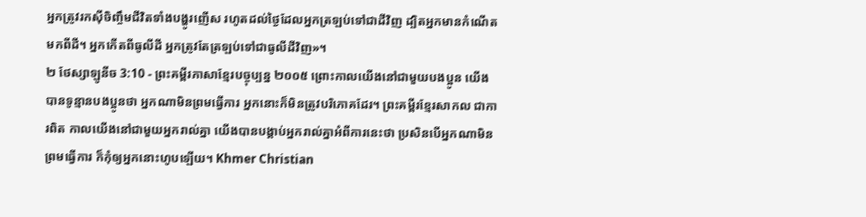អ្នកត្រូវរកស៊ីចិញ្ចឹមជីវិតទាំងបង្ហូរញើស រហូតដល់ថ្ងៃដែលអ្នកត្រឡប់ទៅជាដីវិញ ដ្បិតអ្នកមានកំណើតមកពីដី។ អ្នកកើតពីធូលីដី អ្នកត្រូវតែត្រឡប់ទៅជាធូលីដីវិញ»។
២ ថែស្សាឡូនីច 3:10 - ព្រះគម្ពីរភាសាខ្មែរបច្ចុប្បន្ន ២០០៥ ព្រោះកាលយើងនៅជាមួយបងប្អូន យើងបានទូន្មានបងប្អូនថា អ្នកណាមិនព្រមធ្វើការ អ្នកនោះក៏មិនត្រូវបរិភោគដែរ។ ព្រះគម្ពីរខ្មែរសាកល ជាការពិត កាលយើងនៅជាមួយអ្នករាល់គ្នា យើងបានបង្គាប់អ្នករាល់គ្នាអំពីការនេះថា ប្រសិនបើអ្នកណាមិនព្រមធ្វើការ ក៏កុំឲ្យអ្នកនោះហូបឡើយ។ Khmer Christian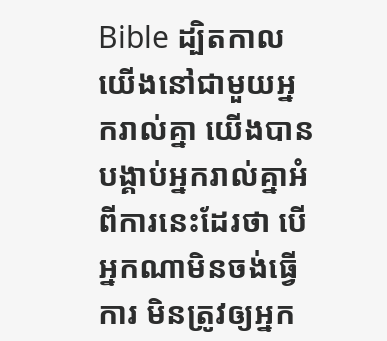Bible ដ្បិតកាលយើងនៅជាមួយអ្នករាល់គ្នា យើងបានបង្គាប់អ្នករាល់គ្នាអំពីការនេះដែរថា បើអ្នកណាមិនចង់ធ្វើការ មិនត្រូវឲ្យអ្នក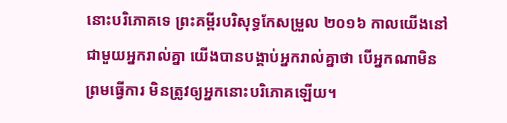នោះបរិភោគទេ ព្រះគម្ពីរបរិសុទ្ធកែសម្រួល ២០១៦ កាលយើងនៅជាមួយអ្នករាល់គ្នា យើងបានបង្គាប់អ្នករាល់គ្នាថា បើអ្នកណាមិនព្រមធ្វើការ មិនត្រូវឲ្យអ្នកនោះបរិភោគឡើយ។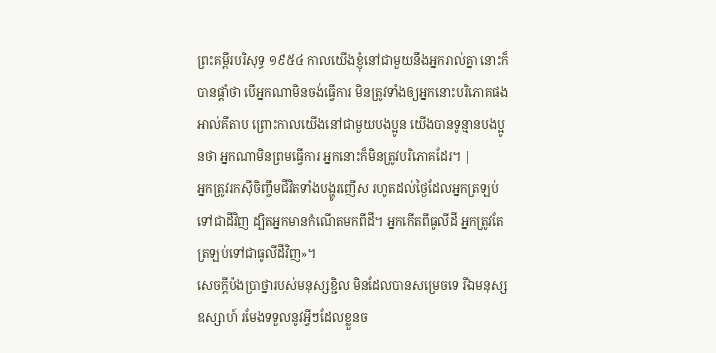ព្រះគម្ពីរបរិសុទ្ធ ១៩៥៤ កាលយើងខ្ញុំនៅជាមួយនឹងអ្នករាល់គ្នា នោះក៏បានផ្តាំថា បើអ្នកណាមិនចង់ធ្វើការ មិនត្រូវទាំងឲ្យអ្នកនោះបរិភោគផង អាល់គីតាប ព្រោះកាលយើងនៅជាមួយបងប្អូន យើងបានទូន្មានបងប្អូនថា អ្នកណាមិនព្រមធ្វើការ អ្នកនោះក៏មិនត្រូវបរិភោគដែរ។ |
អ្នកត្រូវរកស៊ីចិញ្ចឹមជីវិតទាំងបង្ហូរញើស រហូតដល់ថ្ងៃដែលអ្នកត្រឡប់ទៅជាដីវិញ ដ្បិតអ្នកមានកំណើតមកពីដី។ អ្នកកើតពីធូលីដី អ្នកត្រូវតែត្រឡប់ទៅជាធូលីដីវិញ»។
សេចក្ដីប៉ងប្រាថ្នារបស់មនុស្សខ្ជិល មិនដែលបានសម្រេចទេ រីឯមនុស្សឧស្សាហ៍ រមែងទទួលនូវអ្វីៗដែលខ្លួនច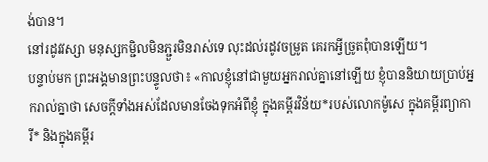ង់បាន។
នៅរដូវវស្សា មនុស្សកម្ជិលមិនភ្ជួរមិនរាស់ទេ លុះដល់រដូវចម្រូត គេរកអ្វីច្រូតពុំបានឡើយ។
បន្ទាប់មក ព្រះអង្គមានព្រះបន្ទូលថា៖ «កាលខ្ញុំនៅជាមួយអ្នករាល់គ្នានៅឡើយ ខ្ញុំបាននិយាយប្រាប់អ្នករាល់គ្នាថា សេចក្ដីទាំងអស់ដែលមានចែងទុកអំពីខ្ញុំ ក្នុងគម្ពីរវិន័យ*របស់លោកម៉ូសេ ក្នុងគម្ពីរព្យាការី* និងក្នុងគម្ពីរ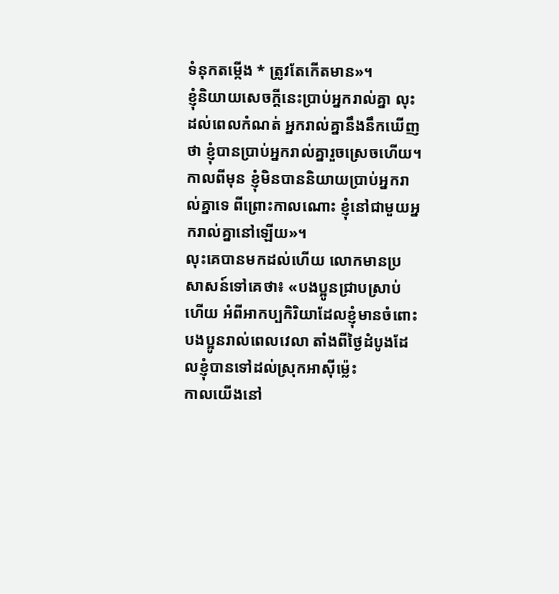ទំនុកតម្កើង * ត្រូវតែកើតមាន»។
ខ្ញុំនិយាយសេចក្ដីនេះប្រាប់អ្នករាល់គ្នា លុះដល់ពេលកំណត់ អ្នករាល់គ្នានឹងនឹកឃើញថា ខ្ញុំបានប្រាប់អ្នករាល់គ្នារួចស្រេចហើយ។ កាលពីមុន ខ្ញុំមិនបាននិយាយប្រាប់អ្នករាល់គ្នាទេ ពីព្រោះកាលណោះ ខ្ញុំនៅជាមួយអ្នករាល់គ្នានៅឡើយ»។
លុះគេបានមកដល់ហើយ លោកមានប្រសាសន៍ទៅគេថា៖ «បងប្អូនជ្រាបស្រាប់ហើយ អំពីអាកប្បកិរិយាដែលខ្ញុំមានចំពោះបងប្អូនរាល់ពេលវេលា តាំងពីថ្ងៃដំបូងដែលខ្ញុំបានទៅដល់ស្រុកអាស៊ីម៉្លេះ
កាលយើងនៅ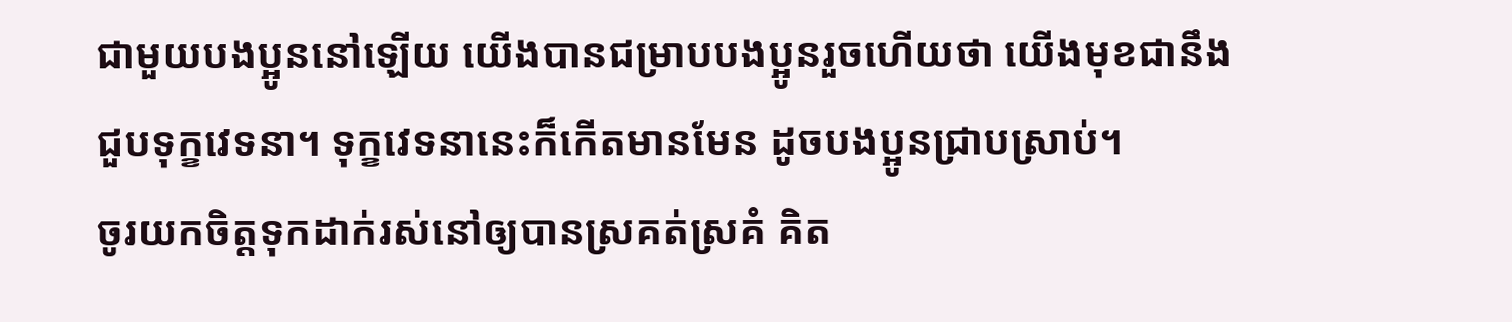ជាមួយបងប្អូននៅឡើយ យើងបានជម្រាបបងប្អូនរួចហើយថា យើងមុខជានឹងជួបទុក្ខវេទនា។ ទុក្ខវេទនានេះក៏កើតមានមែន ដូចបងប្អូនជ្រាបស្រាប់។
ចូរយកចិត្តទុកដាក់រស់នៅឲ្យបានស្រគត់ស្រគំ គិត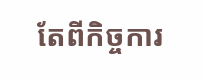តែពីកិច្ចការ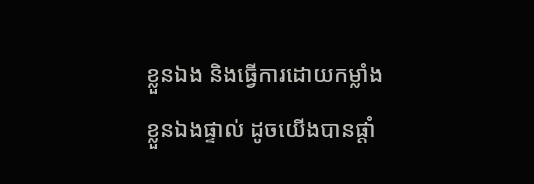ខ្លួនឯង និងធ្វើការដោយកម្លាំងខ្លួនឯងផ្ទាល់ ដូចយើងបានផ្ដាំ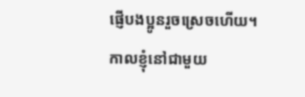ផ្ញើបងប្អូនរួចស្រេចហើយ។
កាលខ្ញុំនៅជាមួយ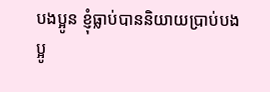បងប្អូន ខ្ញុំធ្លាប់បាននិយាយប្រាប់បងប្អូ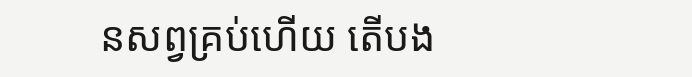នសព្វគ្រប់ហើយ តើបង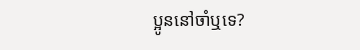ប្អូននៅចាំឬទេ?